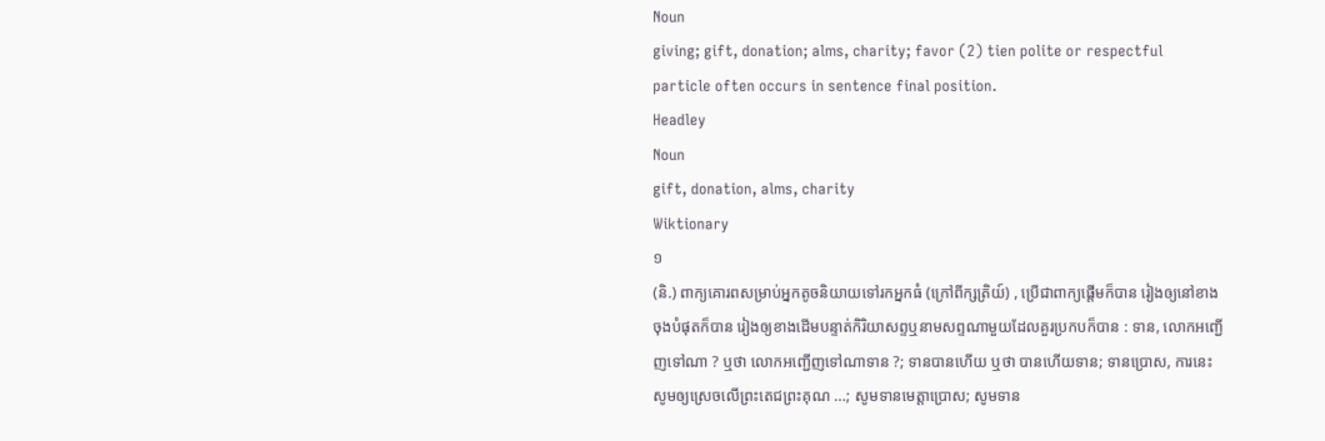Noun
giving; gift, donation; alms, charity; favor (2) tien polite or respectful particle often occurs in sentence final position.
Headley
Noun
gift, donation, alms, charity
Wiktionary
១
(និ.) ពាក្យគោរពសម្រាប់អ្នកតូចនិយាយទៅរកអ្នកធំ (ក្រៅពីក្សត្រិយ៍) , ប្រើជាពាក្យផ្ដើមក៏បាន រៀងឲ្យនៅខាងចុងបំផុតក៏បាន រៀងឲ្យខាងដើមបន្ទាត់កិរិយាសព្ទឬនាមសព្ទណាមួយដែលគួរប្រកបក៏បាន : ទាន, លោកអញ្ជើញទៅណា ? ឬថា លោកអញ្ជើញទៅណាទាន ?; ទានបានហើយ ឬថា បានហើយទាន; ទានប្រោស, ការនេះសូមឲ្យស្រេចលើព្រះតេជព្រះគុណ ...; សូមទានមេត្តាប្រោស; សូមទាន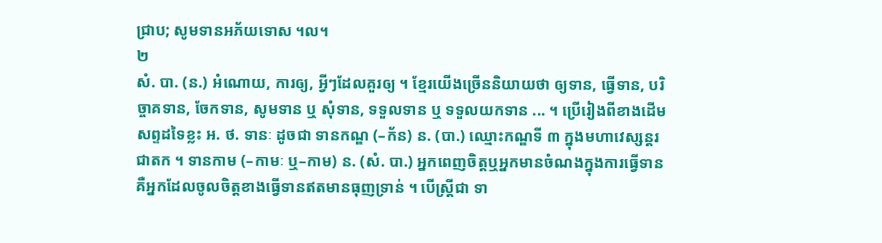ជ្រាប; សូមទានអភ័យទោស ។ល។
២
សំ. បា. (ន.) អំណោយ, ការឲ្យ, អ្វីៗដែលគួរឲ្យ ។ ខ្មែរយើងច្រើននិយាយថា ឲ្យទាន, ធ្វើទាន, បរិច្ចាគទាន, ចែកទាន, សូមទាន ឬ សុំទាន, ទទួលទាន ឬ ទទួលយកទាន ... ។ ប្រើរៀងពីខាងដើមសព្ទដទៃខ្លះ អ. ថ. ទានៈ ដូចជា ទានកណ្ឌ (–ក័ន) ន. (បា.) ឈ្មោះកណ្ឌទី ៣ ក្នុងមហាវេស្សន្ដរជាតក ។ ទានកាម (–កាមៈ ឬ–កាម) ន. (សំ. បា.) អ្នកពេញចិត្តឬអ្នកមានចំណងក្នុងការធ្វើទាន គឺអ្នកដែលចូលចិត្តខាងធ្វើទានឥតមានធុញទ្រាន់ ។ បើស្ត្រីជា ទា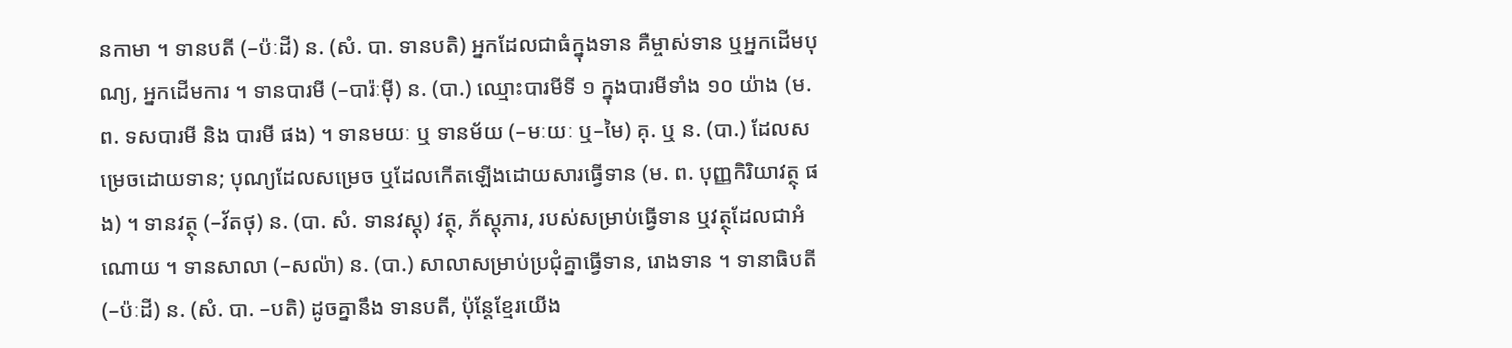នកាមា ។ ទានបតី (–ប៉ៈដី) ន. (សំ. បា. ទានបតិ) អ្នកដែលជាធំក្នុងទាន គឺម្ចាស់ទាន ឬអ្នកដើមបុណ្យ, អ្នកដើមការ ។ ទានបារមី (–បារ៉ៈម៉ី) ន. (បា.) ឈ្មោះបារមីទី ១ ក្នុងបារមីទាំង ១០ យ៉ាង (ម. ព. ទសបារមី និង បារមី ផង) ។ ទានមយៈ ឬ ទានម័យ (–មៈយៈ ឬ–មៃ) គុ. ឬ ន. (បា.) ដែលសម្រេចដោយទាន; បុណ្យដែលសម្រេច ឬដែលកើតឡើងដោយសារធ្វើទាន (ម. ព. បុញ្ញកិរិយាវត្ថុ ផង) ។ ទានវត្ថុ (–វ័តថុ) ន. (បា. សំ. ទានវស្ដុ) វត្ថុ, ភ័ស្ដុភារ, របស់សម្រាប់ធ្វើទាន ឬវត្ថុដែលជាអំណោយ ។ ទានសាលា (–សល៉ា) ន. (បា.) សាលាសម្រាប់ប្រជុំគ្នាធ្វើទាន, រោងទាន ។ ទានាធិបតី (–ប៉ៈដី) ន. (សំ. បា. –បតិ) ដូចគ្នានឹង ទានបតី, ប៉ុន្តែខ្មែរយើង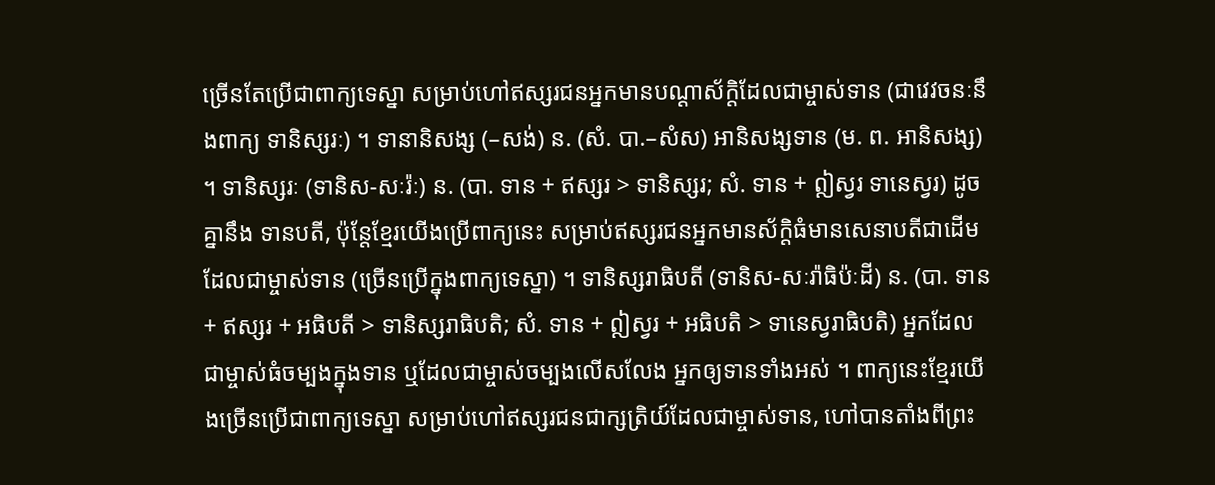ច្រើនតែប្រើជាពាក្យទេស្នា សម្រាប់ហៅឥស្សរជនអ្នកមានបណ្ដាស័ក្ដិដែលជាម្ចាស់ទាន (ជាវេវចនៈនឹងពាក្យ ទានិស្សរៈ) ។ ទានានិសង្ស (–សង់) ន. (សំ. បា.–សំស) អានិសង្សទាន (ម. ព. អានិសង្ស) ។ ទានិស្សរៈ (ទានិស-សៈរ៉ៈ) ន. (បា. ទាន + ឥស្សរ > ទានិស្សរ; សំ. ទាន + ឦស្វរ ទានេស្វរ) ដូចគ្នានឹង ទានបតី, ប៉ុន្តែខ្មែរយើងប្រើពាក្យនេះ សម្រាប់ឥស្សរជនអ្នកមានស័ក្ដិធំមានសេនាបតីជាដើម ដែលជាម្ចាស់ទាន (ច្រើនប្រើក្នុងពាក្យទេស្នា) ។ ទានិស្សរាធិបតី (ទានិស-សៈរ៉ាធិប៉ៈដី) ន. (បា. ទាន + ឥស្សរ + អធិបតី > ទានិស្សរាធិបតិ; សំ. ទាន + ឦស្វរ + អធិបតិ > ទានេស្វរាធិបតិ) អ្នកដែលជាម្ចាស់ធំចម្បងក្នុងទាន ឬដែលជាម្ចាស់ចម្បងលើសលែង អ្នកឲ្យទានទាំងអស់ ។ ពាក្យនេះខ្មែរយើងច្រើនប្រើជាពាក្យទេស្នា សម្រាប់ហៅឥស្សរជនជាក្សត្រិយ៍ដែលជាម្ចាស់ទាន, ហៅបានតាំងពីព្រះ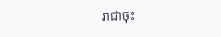រាជាចុះ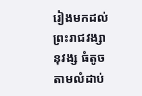រៀងមកដល់ព្រះរាជវង្សានុវង្ស ធំតូចតាមលំដាប់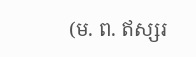(ម. ព. ឥស្សរ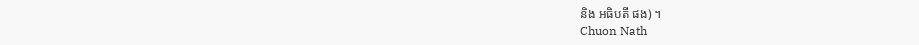និង អធិបតី ផង) ។
Chuon Nath